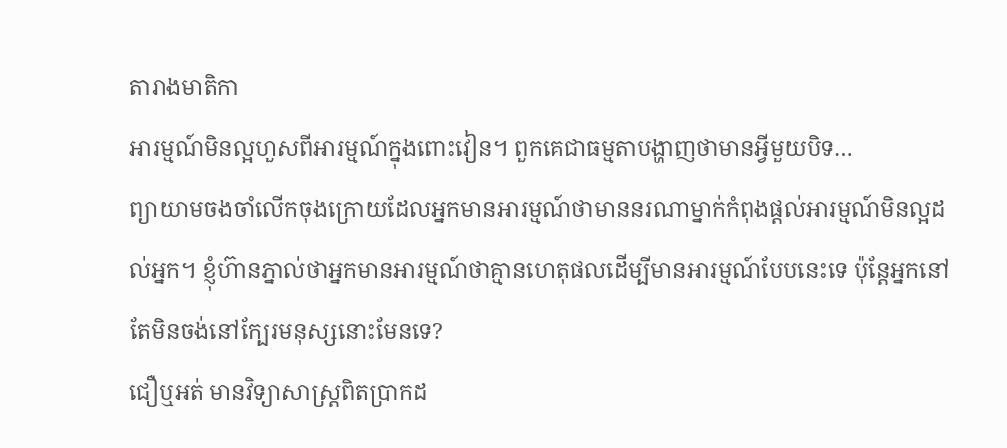តារាងមាតិកា
អារម្មណ៍មិនល្អហួសពីអារម្មណ៍ក្នុងពោះវៀន។ ពួកគេជាធម្មតាបង្ហាញថាមានអ្វីមួយបិទ…
ព្យាយាមចងចាំលើកចុងក្រោយដែលអ្នកមានអារម្មណ៍ថាមាននរណាម្នាក់កំពុងផ្តល់អារម្មណ៍មិនល្អដល់អ្នក។ ខ្ញុំហ៊ានភ្នាល់ថាអ្នកមានអារម្មណ៍ថាគ្មានហេតុផលដើម្បីមានអារម្មណ៍បែបនេះទេ ប៉ុន្តែអ្នកនៅតែមិនចង់នៅក្បែរមនុស្សនោះមែនទេ?
ជឿឬអត់ មានវិទ្យាសាស្ត្រពិតប្រាកដ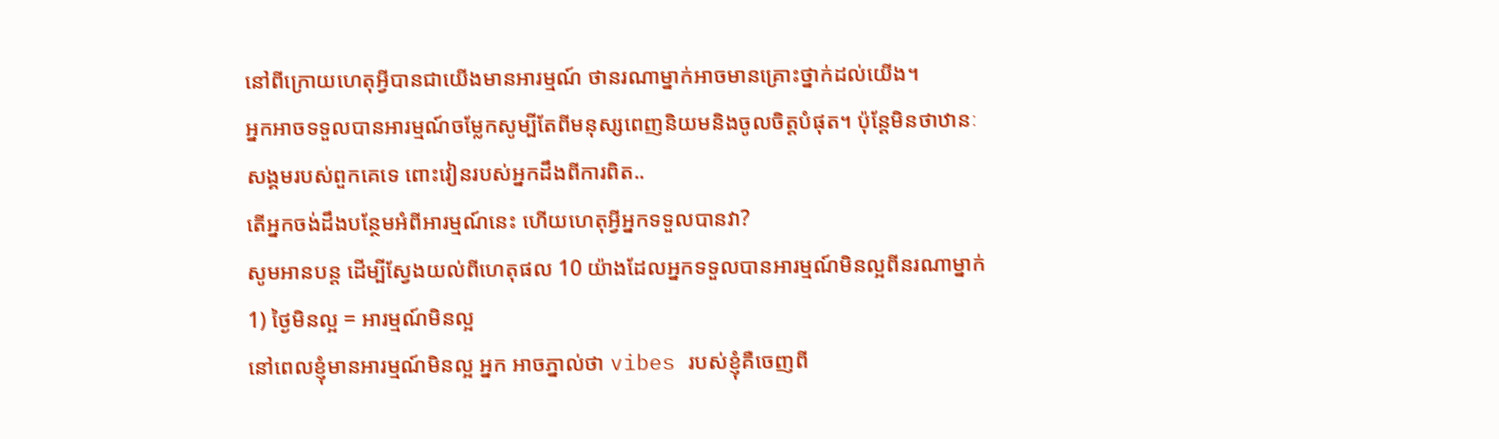នៅពីក្រោយហេតុអ្វីបានជាយើងមានអារម្មណ៍ ថានរណាម្នាក់អាចមានគ្រោះថ្នាក់ដល់យើង។
អ្នកអាចទទួលបានអារម្មណ៍ចម្លែកសូម្បីតែពីមនុស្សពេញនិយមនិងចូលចិត្តបំផុត។ ប៉ុន្តែមិនថាឋានៈសង្គមរបស់ពួកគេទេ ពោះវៀនរបស់អ្នកដឹងពីការពិត..
តើអ្នកចង់ដឹងបន្ថែមអំពីអារម្មណ៍នេះ ហើយហេតុអ្វីអ្នកទទួលបានវា?
សូមអានបន្ត ដើម្បីស្វែងយល់ពីហេតុផល 10 យ៉ាងដែលអ្នកទទួលបានអារម្មណ៍មិនល្អពីនរណាម្នាក់
1) ថ្ងៃមិនល្អ = អារម្មណ៍មិនល្អ
នៅពេលខ្ញុំមានអារម្មណ៍មិនល្អ អ្នក អាចភ្នាល់ថា vibes របស់ខ្ញុំគឺចេញពី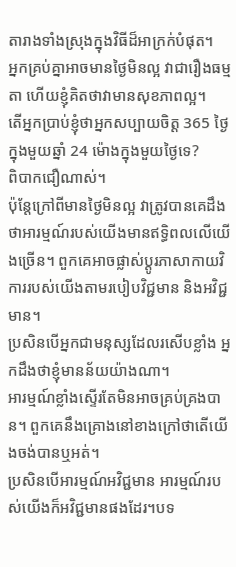តារាងទាំងស្រុងក្នុងវិធីដ៏អាក្រក់បំផុត។
អ្នកគ្រប់គ្នាអាចមានថ្ងៃមិនល្អ វាជារឿងធម្មតា ហើយខ្ញុំគិតថាវាមានសុខភាពល្អ។
តើអ្នកប្រាប់ខ្ញុំថាអ្នកសប្បាយចិត្ត 365 ថ្ងៃក្នុងមួយឆ្នាំ 24 ម៉ោងក្នុងមួយថ្ងៃទេ?
ពិបាកជឿណាស់។
ប៉ុន្តែក្រៅពីមានថ្ងៃមិនល្អ វាត្រូវបានគេដឹងថាអារម្មណ៍របស់យើងមានឥទ្ធិពលលើយើងច្រើន។ ពួកគេអាចផ្លាស់ប្តូរភាសាកាយវិការរបស់យើងតាមរបៀបវិជ្ជមាន និងអវិជ្ជមាន។
ប្រសិនបើអ្នកជាមនុស្សដែលរសើបខ្លាំង អ្នកដឹងថាខ្ញុំមានន័យយ៉ាងណា។
អារម្មណ៍ខ្លាំងស្ទើរតែមិនអាចគ្រប់គ្រងបាន។ ពួកគេនឹងគ្រោងនៅខាងក្រៅថាតើយើងចង់បានឬអត់។
ប្រសិនបើអារម្មណ៍អវិជ្ជមាន អារម្មណ៍របស់យើងក៏អវិជ្ជមានផងដែរ។បទ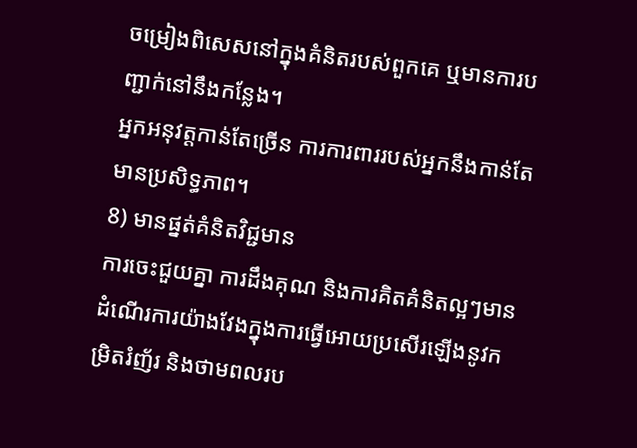ចម្រៀងពិសេសនៅក្នុងគំនិតរបស់ពួកគេ ឬមានការបញ្ជាក់នៅនឹងកន្លែង។
អ្នកអនុវត្តកាន់តែច្រើន ការការពាររបស់អ្នកនឹងកាន់តែមានប្រសិទ្ធភាព។
8) មានផ្នត់គំនិតវិជ្ជមាន
ការចេះជួយគ្នា ការដឹងគុណ និងការគិតគំនិតល្អៗមានដំណើរការយ៉ាងវែងក្នុងការធ្វើអោយប្រសើរឡើងនូវកម្រិតរំញ័រ និងថាមពលរប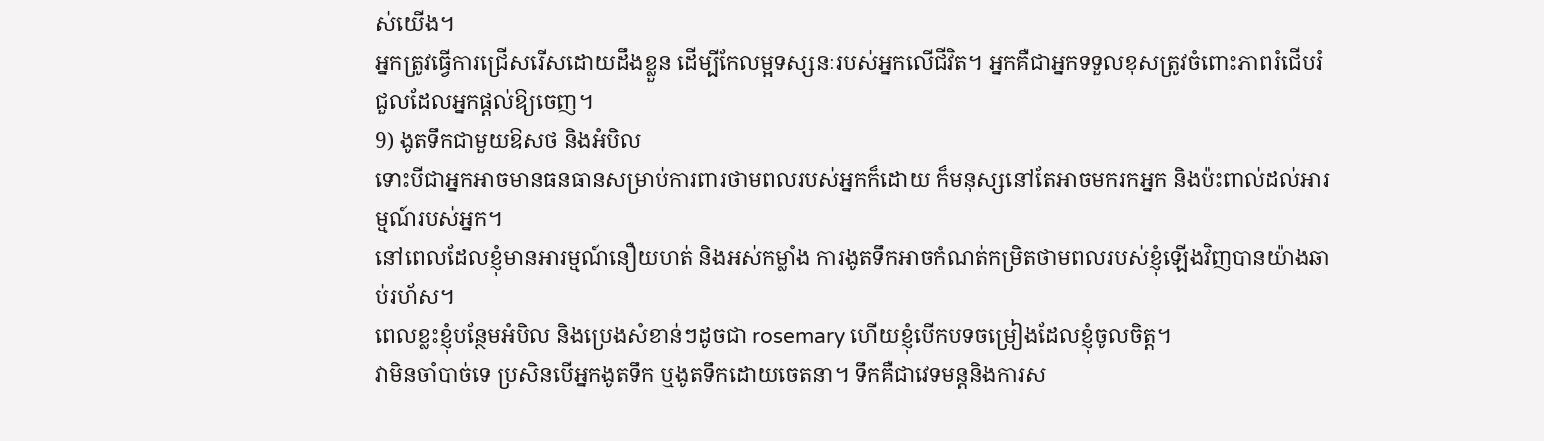ស់យើង។
អ្នកត្រូវធ្វើការជ្រើសរើសដោយដឹងខ្លួន ដើម្បីកែលម្អទស្សនៈរបស់អ្នកលើជីវិត។ អ្នកគឺជាអ្នកទទួលខុសត្រូវចំពោះភាពរំជើបរំជួលដែលអ្នកផ្តល់ឱ្យចេញ។
9) ងូតទឹកជាមួយឱសថ និងអំបិល
ទោះបីជាអ្នកអាចមានធនធានសម្រាប់ការពារថាមពលរបស់អ្នកក៏ដោយ ក៏មនុស្សនៅតែអាចមករកអ្នក និងប៉ះពាល់ដល់អារម្មណ៍របស់អ្នក។
នៅពេលដែលខ្ញុំមានអារម្មណ៍នឿយហត់ និងអស់កម្លាំង ការងូតទឹកអាចកំណត់កម្រិតថាមពលរបស់ខ្ញុំឡើងវិញបានយ៉ាងឆាប់រហ័ស។
ពេលខ្លះខ្ញុំបន្ថែមអំបិល និងប្រេងសំខាន់ៗដូចជា rosemary ហើយខ្ញុំបើកបទចម្រៀងដែលខ្ញុំចូលចិត្ត។
វាមិនចាំបាច់ទេ ប្រសិនបើអ្នកងូតទឹក ឬងូតទឹកដោយចេតនា។ ទឹកគឺជាវេទមន្តនិងការស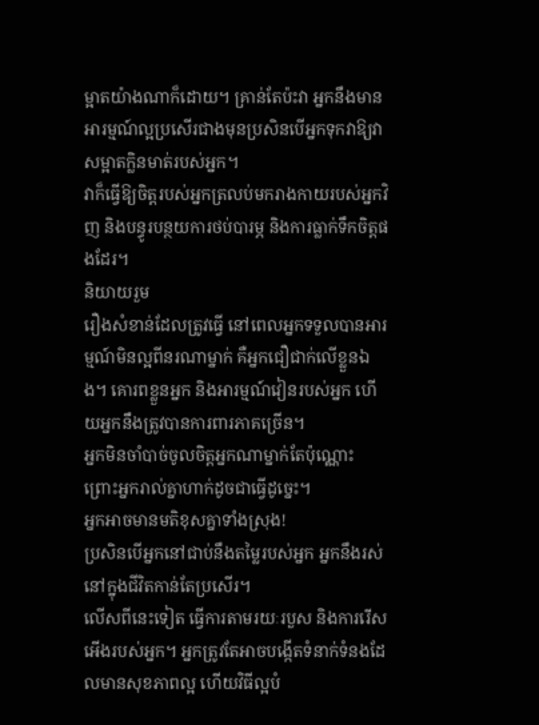ម្អាតយ៉ាងណាក៏ដោយ។ គ្រាន់តែប៉ះវា អ្នកនឹងមានអារម្មណ៍ល្អប្រសើរជាងមុនប្រសិនបើអ្នកទុកវាឱ្យវាសម្អាតក្លិនមាត់របស់អ្នក។
វាក៏ធ្វើឱ្យចិត្តរបស់អ្នកត្រលប់មករាងកាយរបស់អ្នកវិញ និងបន្ធូរបន្ថយការថប់បារម្ភ និងការធ្លាក់ទឹកចិត្តផងដែរ។
និយាយរួម
រឿងសំខាន់ដែលត្រូវធ្វើ នៅពេលអ្នកទទួលបានអារម្មណ៍មិនល្អពីនរណាម្នាក់ គឺអ្នកជឿជាក់លើខ្លួនឯង។ គោរពខ្លួនអ្នក និងអារម្មណ៍វៀនរបស់អ្នក ហើយអ្នកនឹងត្រូវបានការពារភាគច្រើន។
អ្នកមិនចាំបាច់ចូលចិត្តអ្នកណាម្នាក់តែប៉ុណ្ណោះ ព្រោះអ្នករាល់គ្នាហាក់ដូចជាធ្វើដូច្នេះ។
អ្នកអាចមានមតិខុសគ្នាទាំងស្រុង!
ប្រសិនបើអ្នកនៅជាប់នឹងតម្លៃរបស់អ្នក អ្នកនឹងរស់នៅក្នុងជីវិតកាន់តែប្រសើរ។
លើសពីនេះទៀត ធ្វើការតាមរយៈរបួស និងការរើសអើងរបស់អ្នក។ អ្នកត្រូវតែអាចបង្កើតទំនាក់ទំនងដែលមានសុខភាពល្អ ហើយវិធីល្អបំ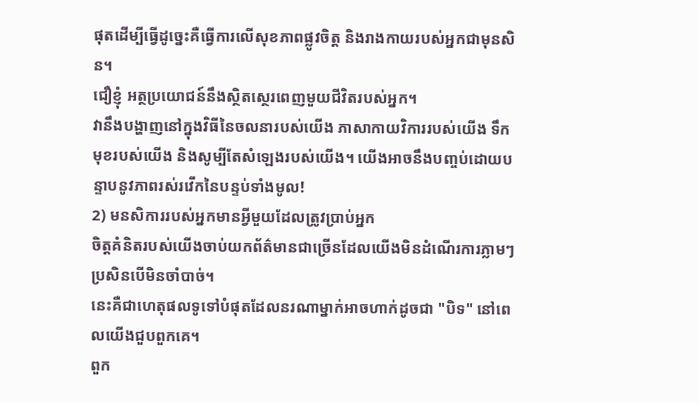ផុតដើម្បីធ្វើដូច្នេះគឺធ្វើការលើសុខភាពផ្លូវចិត្ត និងរាងកាយរបស់អ្នកជាមុនសិន។
ជឿខ្ញុំ អត្ថប្រយោជន៍នឹងស្ថិតស្ថេរពេញមួយជីវិតរបស់អ្នក។
វានឹងបង្ហាញនៅក្នុងវិធីនៃចលនារបស់យើង ភាសាកាយវិការរបស់យើង ទឹកមុខរបស់យើង និងសូម្បីតែសំឡេងរបស់យើង។ យើងអាចនឹងបញ្ចប់ដោយបន្ទាបនូវភាពរស់រវើកនៃបន្ទប់ទាំងមូល!
2) មនសិការរបស់អ្នកមានអ្វីមួយដែលត្រូវប្រាប់អ្នក
ចិត្តគំនិតរបស់យើងចាប់យកព័ត៌មានជាច្រើនដែលយើងមិនដំណើរការភ្លាមៗ ប្រសិនបើមិនចាំបាច់។
នេះគឺជាហេតុផលទូទៅបំផុតដែលនរណាម្នាក់អាចហាក់ដូចជា "បិទ" នៅពេលយើងជួបពួកគេ។
ពួក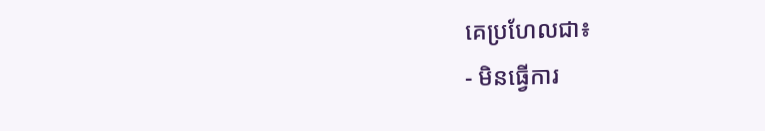គេប្រហែលជា៖
- មិនធ្វើការ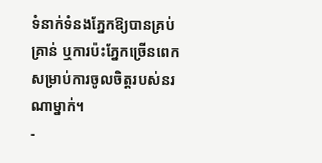ទំនាក់ទំនងភ្នែកឱ្យបានគ្រប់គ្រាន់ ឬការប៉ះភ្នែកច្រើនពេកសម្រាប់ការចូលចិត្តរបស់នរណាម្នាក់។
-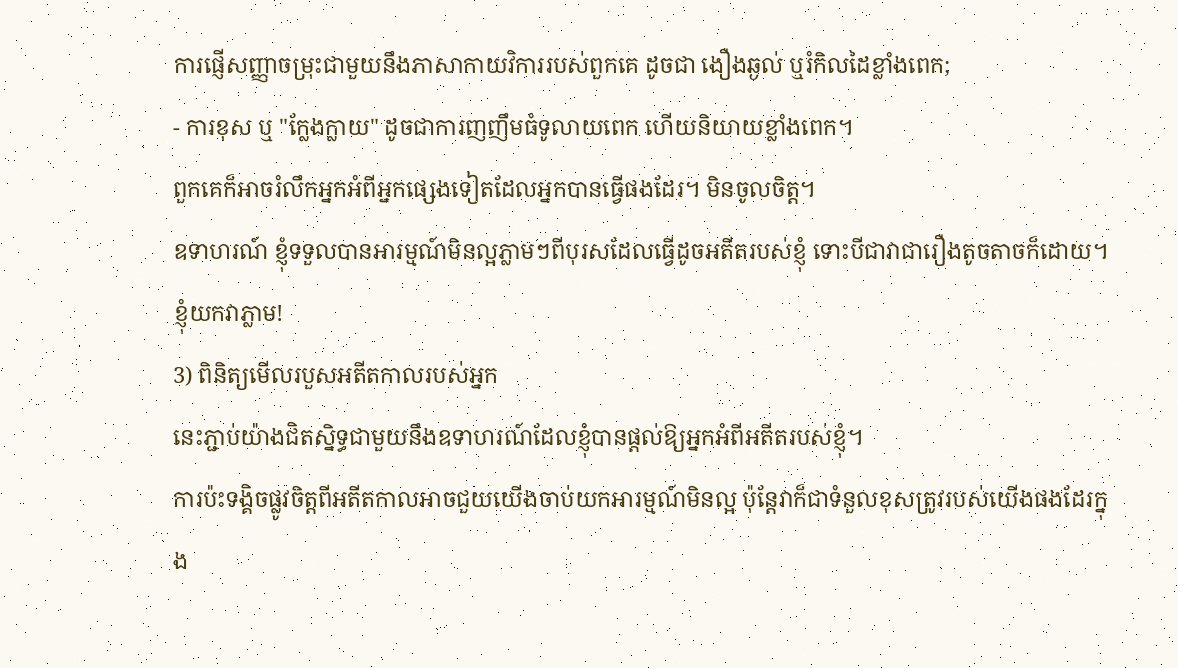ការផ្ញើសញ្ញាចម្រុះជាមួយនឹងភាសាកាយវិការរបស់ពួកគេ ដូចជា ងឿងឆ្ងល់ ឬរំកិលដៃខ្លាំងពេក;
- ការខុស ឬ "ក្លែងក្លាយ" ដូចជាការញញឹមធំទូលាយពេក ហើយនិយាយខ្លាំងពេក។
ពួកគេក៏អាចរំលឹកអ្នកអំពីអ្នកផ្សេងទៀតដែលអ្នកបានធ្វើផងដែរ។ មិនចូលចិត្ត។
ឧទាហរណ៍ ខ្ញុំទទួលបានអារម្មណ៍មិនល្អភ្លាមៗពីបុរសដែលធ្វើដូចអតីតរបស់ខ្ញុំ ទោះបីជាវាជារឿងតូចតាចក៏ដោយ។ ខ្ញុំយកវាភ្លាម!
3) ពិនិត្យមើលរបួសអតីតកាលរបស់អ្នក
នេះភ្ជាប់យ៉ាងជិតស្និទ្ធជាមួយនឹងឧទាហរណ៍ដែលខ្ញុំបានផ្តល់ឱ្យអ្នកអំពីអតីតរបស់ខ្ញុំ។
ការប៉ះទង្គិចផ្លូវចិត្តពីអតីតកាលអាចជួយយើងចាប់យកអារម្មណ៍មិនល្អ ប៉ុន្តែវាក៏ជាទំនួលខុសត្រូវរបស់យើងផងដែរក្នុង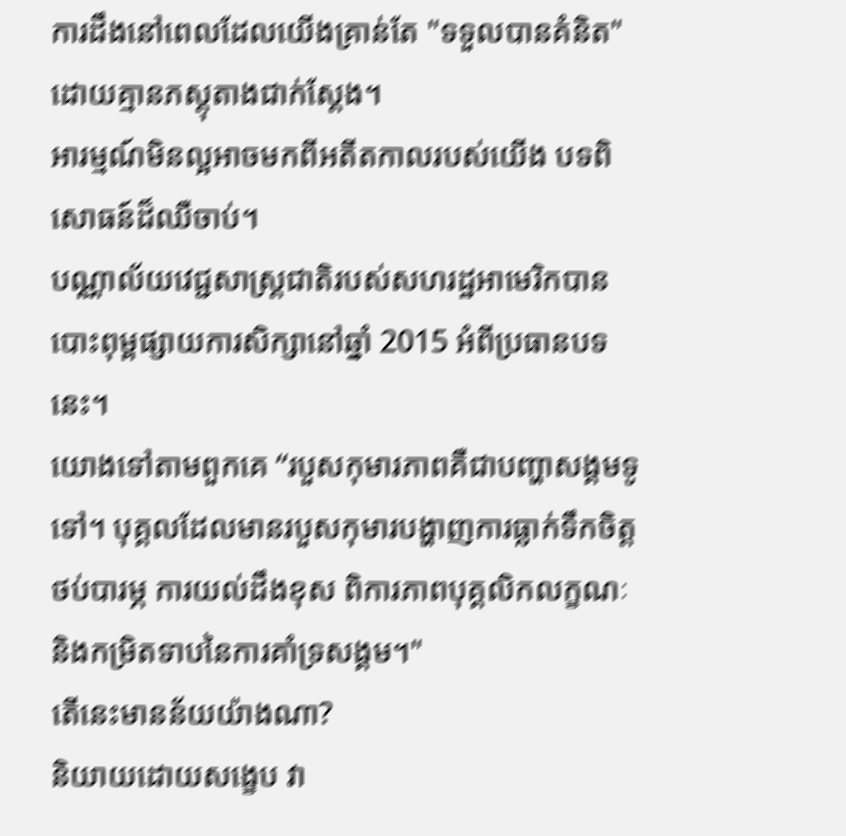ការដឹងនៅពេលដែលយើងគ្រាន់តែ "ទទួលបានគំនិត" ដោយគ្មានភស្តុតាងជាក់ស្តែង។
អារម្មណ៍មិនល្អអាចមកពីអតីតកាលរបស់យើង បទពិសោធន៍ដ៏ឈឺចាប់។
បណ្ណាល័យវេជ្ជសាស្ត្រជាតិរបស់សហរដ្ឋអាមេរិកបានបោះពុម្ពផ្សាយការសិក្សានៅឆ្នាំ 2015 អំពីប្រធានបទនេះ។
យោងទៅតាមពួកគេ “របួសកុមារភាពគឺជាបញ្ហាសង្គមទូទៅ។ បុគ្គលដែលមានរបួសកុមារបង្ហាញការធ្លាក់ទឹកចិត្ត ថប់បារម្ភ ការយល់ដឹងខុស ពិការភាពបុគ្គលិកលក្ខណៈ និងកម្រិតទាបនៃការគាំទ្រសង្គម។"
តើនេះមានន័យយ៉ាងណា?
និយាយដោយសង្ខេប វា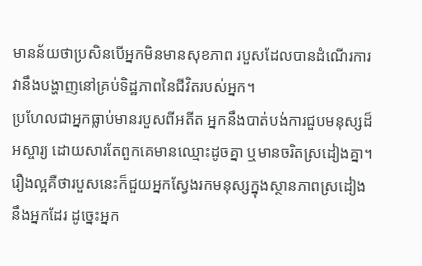មានន័យថាប្រសិនបើអ្នកមិនមានសុខភាព របួសដែលបានដំណើរការ វានឹងបង្ហាញនៅគ្រប់ទិដ្ឋភាពនៃជីវិតរបស់អ្នក។
ប្រហែលជាអ្នកធ្លាប់មានរបួសពីអតីត អ្នកនឹងបាត់បង់ការជួបមនុស្សដ៏អស្ចារ្យ ដោយសារតែពួកគេមានឈ្មោះដូចគ្នា ឬមានចរិតស្រដៀងគ្នា។
រឿងល្អគឺថារបួសនេះក៏ជួយអ្នកស្វែងរកមនុស្សក្នុងស្ថានភាពស្រដៀងនឹងអ្នកដែរ ដូច្នេះអ្នក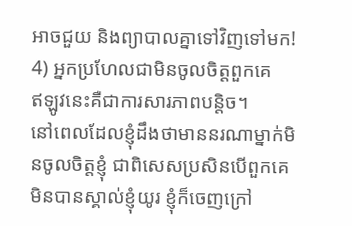អាចជួយ និងព្យាបាលគ្នាទៅវិញទៅមក!
4) អ្នកប្រហែលជាមិនចូលចិត្តពួកគេ
ឥឡូវនេះគឺជាការសារភាពបន្តិច។
នៅពេលដែលខ្ញុំដឹងថាមាននរណាម្នាក់មិនចូលចិត្តខ្ញុំ ជាពិសេសប្រសិនបើពួកគេមិនបានស្គាល់ខ្ញុំយូរ ខ្ញុំក៏ចេញក្រៅ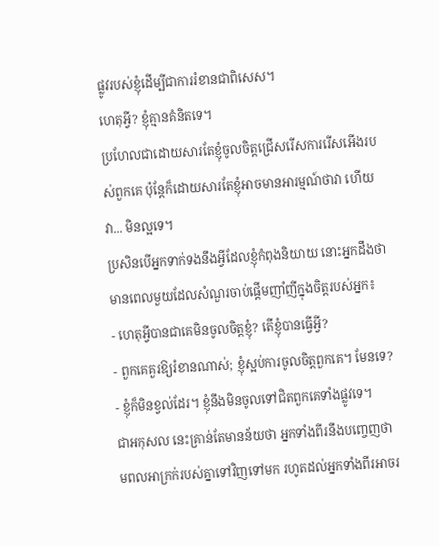ផ្លូវរបស់ខ្ញុំដើម្បីជាការរំខានជាពិសេស។
ហេតុអ្វី? ខ្ញុំគ្មានគំនិតទេ។
ប្រហែលជាដោយសារតែខ្ញុំចូលចិត្តជ្រើសរើសការរើសអើងរបស់ពួកគេ ប៉ុន្តែក៏ដោយសារតែខ្ញុំអាចមានអារម្មណ៍ថាវា ហើយវា... មិនល្អទេ។
ប្រសិនបើអ្នកទាក់ទងនឹងអ្វីដែលខ្ញុំកំពុងនិយាយ នោះអ្នកដឹងថាមានពេលមួយដែលសំណួរចាប់ផ្តើមញាំញីក្នុងចិត្តរបស់អ្នក៖
- ហេតុអ្វីបានជាគេមិនចូលចិត្តខ្ញុំ? តើខ្ញុំបានធ្វើអ្វី?
- ពួកគេគួរឱ្យរំខានណាស់; ខ្ញុំស្អប់ការចូលចិត្តពួកគេ។ មែនទេ?
- ខ្ញុំក៏មិនខ្វល់ដែរ។ ខ្ញុំនឹងមិនចូលទៅជិតពួកគេទាំងផ្លូវទេ។
ជាអកុសល នេះគ្រាន់តែមានន័យថា អ្នកទាំងពីរនឹងបញ្ចេញថាមពលអាក្រក់របស់គ្នាទៅវិញទៅមក រហូតដល់អ្នកទាំងពីរអាចរ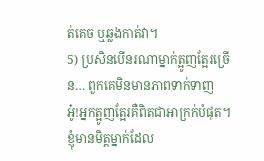ត់គេច ឬឆ្លងកាត់វា។
5) ប្រសិនបើនរណាម្នាក់ត្អូញត្អែរច្រើន… ពួកគេមិនមានភាពទាក់ទាញ
អូ៎!អ្នកត្អូញត្អែរគឺពិតជាអាក្រក់បំផុត។
ខ្ញុំមានមិត្តម្នាក់ដែល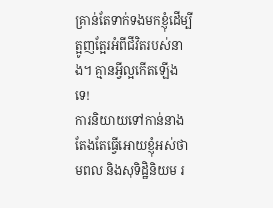គ្រាន់តែទាក់ទងមកខ្ញុំដើម្បីត្អូញត្អែរអំពីជីវិតរបស់នាង។ គ្មានអ្វីល្អកើតឡើងទេ!
ការនិយាយទៅកាន់នាងតែងតែធ្វើអោយខ្ញុំអស់ថាមពល និងសុទិដ្ឋិនិយម រ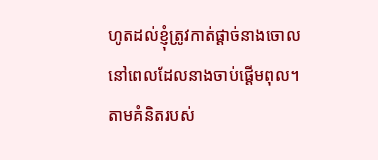ហូតដល់ខ្ញុំត្រូវកាត់ផ្តាច់នាងចោល នៅពេលដែលនាងចាប់ផ្តើមពុល។
តាមគំនិតរបស់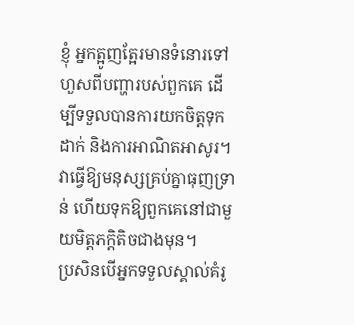ខ្ញុំ អ្នកត្អូញត្អែរមានទំនោរទៅហួសពីបញ្ហារបស់ពួកគេ ដើម្បីទទួលបានការយកចិត្តទុកដាក់ និងការអាណិតអាសូរ។
វាធ្វើឱ្យមនុស្សគ្រប់គ្នាធុញទ្រាន់ ហើយទុកឱ្យពួកគេនៅជាមួយមិត្តភក្តិតិចជាងមុន។
ប្រសិនបើអ្នកទទួលស្គាល់គំរូ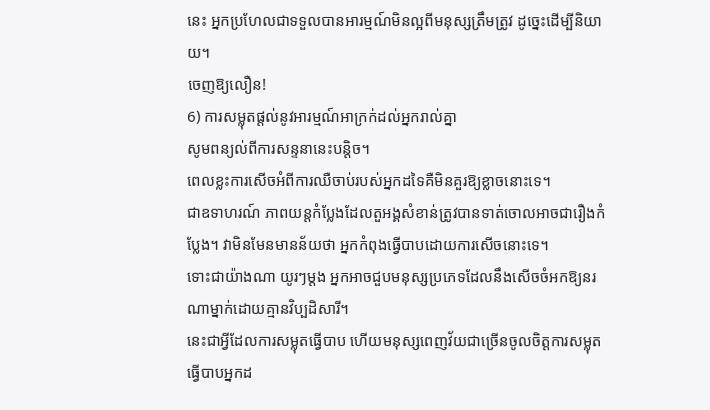នេះ អ្នកប្រហែលជាទទួលបានអារម្មណ៍មិនល្អពីមនុស្សត្រឹមត្រូវ ដូច្នេះដើម្បីនិយាយ។
ចេញឱ្យលឿន!
6) ការសម្លុតផ្តល់នូវអារម្មណ៍អាក្រក់ដល់អ្នករាល់គ្នា
សូមពន្យល់ពីការសន្ទនានេះបន្តិច។
ពេលខ្លះការសើចអំពីការឈឺចាប់របស់អ្នកដទៃគឺមិនគួរឱ្យខ្លាចនោះទេ។
ជាឧទាហរណ៍ ភាពយន្តកំប្លែងដែលតួអង្គសំខាន់ត្រូវបានទាត់ចោលអាចជារឿងកំប្លែង។ វាមិនមែនមានន័យថា អ្នកកំពុងធ្វើបាបដោយការសើចនោះទេ។
ទោះជាយ៉ាងណា យូរៗម្ដង អ្នកអាចជួបមនុស្សប្រភេទដែលនឹងសើចចំអកឱ្យនរណាម្នាក់ដោយគ្មានវិប្បដិសារី។
នេះជាអ្វីដែលការសម្លុតធ្វើបាប ហើយមនុស្សពេញវ័យជាច្រើនចូលចិត្តការសម្លុតធ្វើបាបអ្នកដ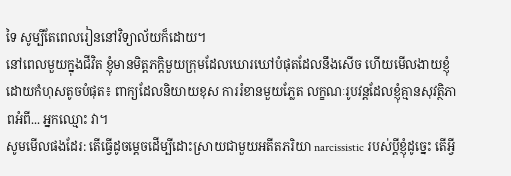ទៃ សូម្បីតែពេលរៀននៅវិទ្យាល័យក៏ដោយ។
នៅពេលមួយក្នុងជីវិត ខ្ញុំមានមិត្តភក្តិមួយក្រុមដែលឃោរឃៅបំផុតដែលនឹងសើច ហើយមើលងាយខ្ញុំដោយកំហុសតូចបំផុត៖ ពាក្យដែលនិយាយខុស ការរំខានមួយភ្លែត លក្ខណៈរូបវន្តដែលខ្ញុំគ្មានសុវត្ថិភាពអំពី... អ្នកឈ្មោះ វា។
សូមមើលផងដែរ: តើធ្វើដូចម្តេចដើម្បីដោះស្រាយជាមួយអតីតភរិយា narcissistic របស់ប្តីខ្ញុំដូច្នេះ តើអ្វី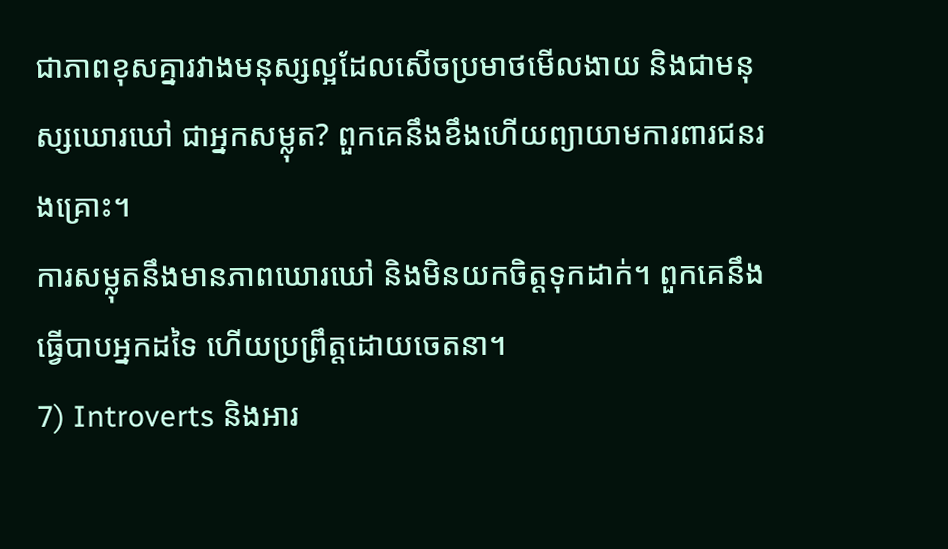ជាភាពខុសគ្នារវាងមនុស្សល្អដែលសើចប្រមាថមើលងាយ និងជាមនុស្សឃោរឃៅ ជាអ្នកសម្លុត? ពួកគេនឹងខឹងហើយព្យាយាមការពារជនរងគ្រោះ។
ការសម្លុតនឹងមានភាពឃោរឃៅ និងមិនយកចិត្តទុកដាក់។ ពួកគេនឹងធ្វើបាបអ្នកដទៃ ហើយប្រព្រឹត្តដោយចេតនា។
7) Introverts និងអារ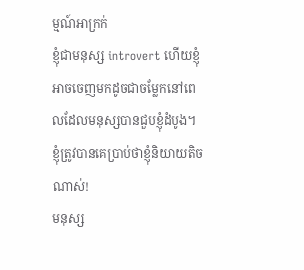ម្មណ៍អាក្រក់
ខ្ញុំជាមនុស្ស introvert ហើយខ្ញុំអាចចេញមកដូចជាចម្លែកនៅពេលដែលមនុស្សបានជួបខ្ញុំដំបូង។ ខ្ញុំត្រូវបានគេប្រាប់ថាខ្ញុំនិយាយតិចណាស់!
មនុស្ស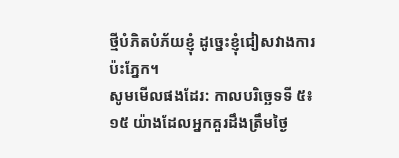ថ្មីបំភិតបំភ័យខ្ញុំ ដូច្នេះខ្ញុំជៀសវាងការប៉ះភ្នែក។
សូមមើលផងដែរ: កាលបរិច្ឆេទទី ៥៖ ១៥ យ៉ាងដែលអ្នកគួរដឹងត្រឹមថ្ងៃ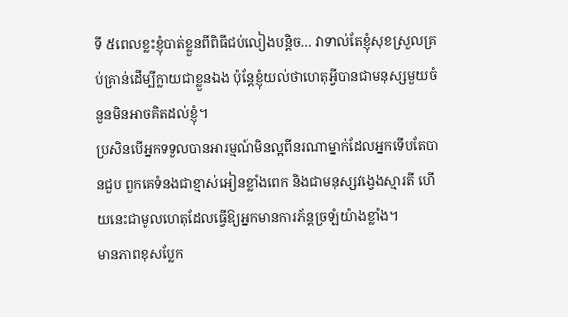ទី ៥ពេលខ្លះខ្ញុំបាត់ខ្លួនពីពិធីជប់លៀងបន្តិច… វាទាល់តែខ្ញុំសុខស្រួលគ្រប់គ្រាន់ដើម្បីក្លាយជាខ្លួនឯង ប៉ុន្តែខ្ញុំយល់ថាហេតុអ្វីបានជាមនុស្សមួយចំនួនមិនអាចគិតដល់ខ្ញុំ។
ប្រសិនបើអ្នកទទួលបានអារម្មណ៍មិនល្អពីនរណាម្នាក់ដែលអ្នកទើបតែបានជួប ពួកគេទំនងជាខ្មាស់អៀនខ្លាំងពេក និងជាមនុស្សវង្វេងស្មារតី ហើយនេះជាមូលហេតុដែលធ្វើឱ្យអ្នកមានការភ័ន្តច្រឡំយ៉ាងខ្លាំង។
មានភាពខុសប្លែក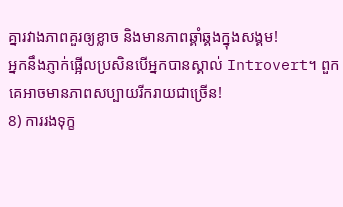គ្នារវាងភាពគួរឲ្យខ្លាច និងមានភាពឆ្គាំឆ្គងក្នុងសង្គម!
អ្នកនឹងភ្ញាក់ផ្អើលប្រសិនបើអ្នកបានស្គាល់ Introvert។ ពួកគេអាចមានភាពសប្បាយរីករាយជាច្រើន!
8) ការរងទុក្ខ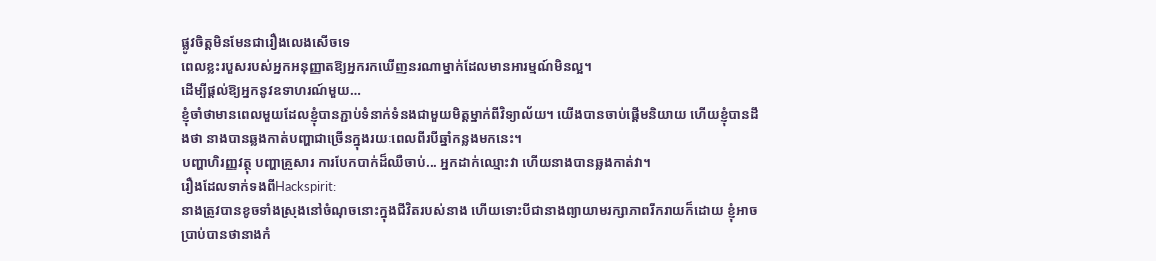ផ្លូវចិត្តមិនមែនជារឿងលេងសើចទេ
ពេលខ្លះរបួសរបស់អ្នកអនុញ្ញាតឱ្យអ្នករកឃើញនរណាម្នាក់ដែលមានអារម្មណ៍មិនល្អ។
ដើម្បីផ្តល់ឱ្យអ្នកនូវឧទាហរណ៍មួយ…
ខ្ញុំចាំថាមានពេលមួយដែលខ្ញុំបានភ្ជាប់ទំនាក់ទំនងជាមួយមិត្តម្នាក់ពីវិទ្យាល័យ។ យើងបានចាប់ផ្តើមនិយាយ ហើយខ្ញុំបានដឹងថា នាងបានឆ្លងកាត់បញ្ហាជាច្រើនក្នុងរយៈពេលពីរបីឆ្នាំកន្លងមកនេះ។
បញ្ហាហិរញ្ញវត្ថុ បញ្ហាគ្រួសារ ការបែកបាក់ដ៏ឈឺចាប់... អ្នកដាក់ឈ្មោះវា ហើយនាងបានឆ្លងកាត់វា។
រឿងដែលទាក់ទងពីHackspirit:
នាងត្រូវបានខូចទាំងស្រុងនៅចំណុចនោះក្នុងជីវិតរបស់នាង ហើយទោះបីជានាងព្យាយាមរក្សាភាពរីករាយក៏ដោយ ខ្ញុំអាចប្រាប់បានថានាងកំ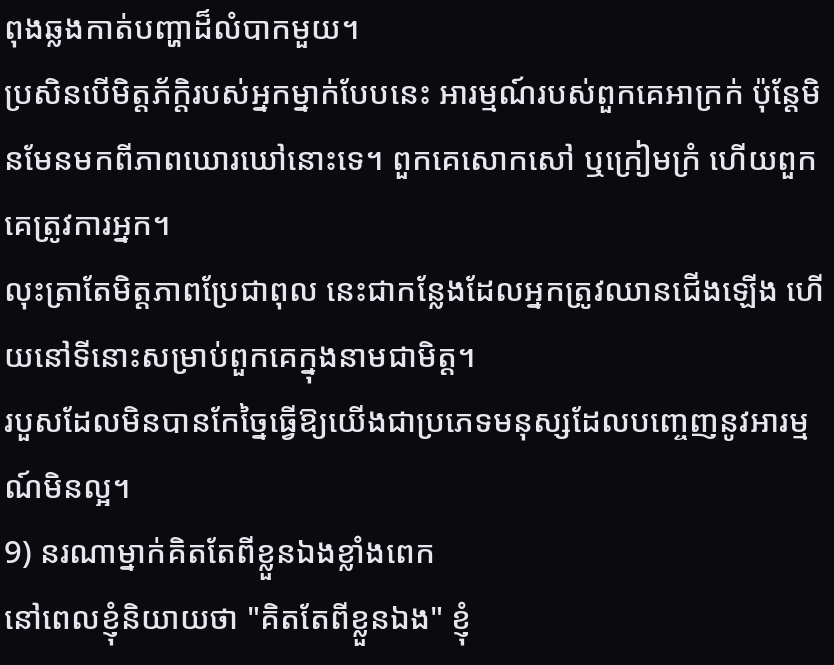ពុងឆ្លងកាត់បញ្ហាដ៏លំបាកមួយ។
ប្រសិនបើមិត្តភ័ក្តិរបស់អ្នកម្នាក់បែបនេះ អារម្មណ៍របស់ពួកគេអាក្រក់ ប៉ុន្តែមិនមែនមកពីភាពឃោរឃៅនោះទេ។ ពួកគេសោកសៅ ឬក្រៀមក្រំ ហើយពួកគេត្រូវការអ្នក។
លុះត្រាតែមិត្តភាពប្រែជាពុល នេះជាកន្លែងដែលអ្នកត្រូវឈានជើងឡើង ហើយនៅទីនោះសម្រាប់ពួកគេក្នុងនាមជាមិត្ត។
របួសដែលមិនបានកែច្នៃធ្វើឱ្យយើងជាប្រភេទមនុស្សដែលបញ្ចេញនូវអារម្មណ៍មិនល្អ។
9) នរណាម្នាក់គិតតែពីខ្លួនឯងខ្លាំងពេក
នៅពេលខ្ញុំនិយាយថា "គិតតែពីខ្លួនឯង" ខ្ញុំ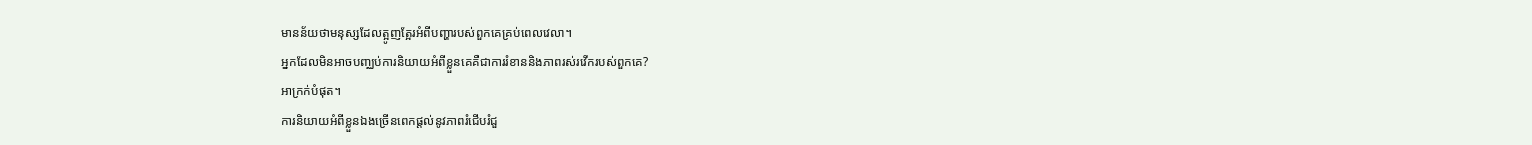មានន័យថាមនុស្សដែលត្អូញត្អែរអំពីបញ្ហារបស់ពួកគេគ្រប់ពេលវេលា។
អ្នកដែលមិនអាចបញ្ឈប់ការនិយាយអំពីខ្លួនគេគឺជាការរំខាននិងភាពរស់រវើករបស់ពួកគេ?
អាក្រក់បំផុត។
ការនិយាយអំពីខ្លួនឯងច្រើនពេកផ្តល់នូវភាពរំជើបរំជួ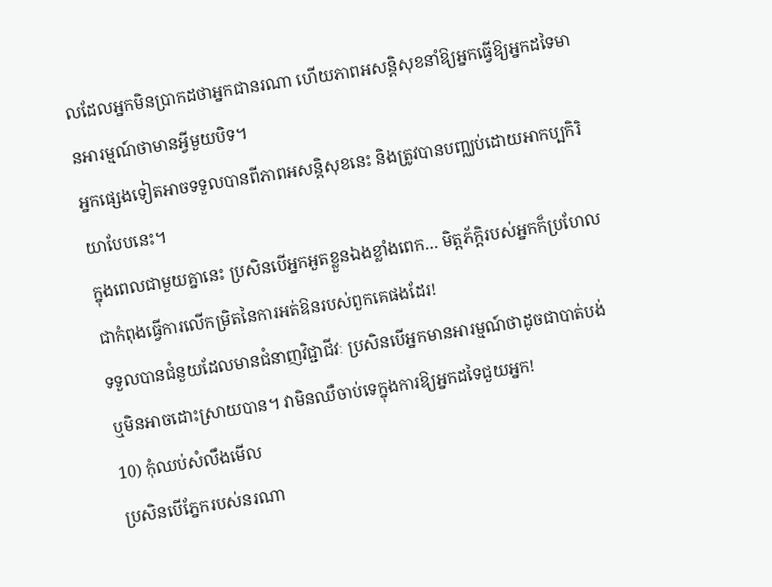លដែលអ្នកមិនប្រាកដថាអ្នកជានរណា ហើយភាពអសន្តិសុខនាំឱ្យអ្នកធ្វើឱ្យអ្នកដទៃមានអារម្មណ៍ថាមានអ្វីមួយបិទ។
អ្នកផ្សេងទៀតអាចទទួលបានពីភាពអសន្តិសុខនេះ និងត្រូវបានបញ្ឈប់ដោយអាកប្បកិរិយាបែបនេះ។
ក្នុងពេលជាមួយគ្នានេះ ប្រសិនបើអ្នកអួតខ្លួនឯងខ្លាំងពេក… មិត្តភ័ក្តិរបស់អ្នកក៏ប្រហែលជាកំពុងធ្វើការលើកម្រិតនៃការអត់ឱនរបស់ពួកគេផងដែរ!
ទទួលបានជំនួយដែលមានជំនាញវិជ្ជាជីវៈ ប្រសិនបើអ្នកមានអារម្មណ៍ថាដូចជាបាត់បង់ ឬមិនអាចដោះស្រាយបាន។ វាមិនឈឺចាប់ទេក្នុងការឱ្យអ្នកដទៃជួយអ្នក!
10) កុំឈប់សំលឹងមើល
ប្រសិនបើភ្នែករបស់នរណា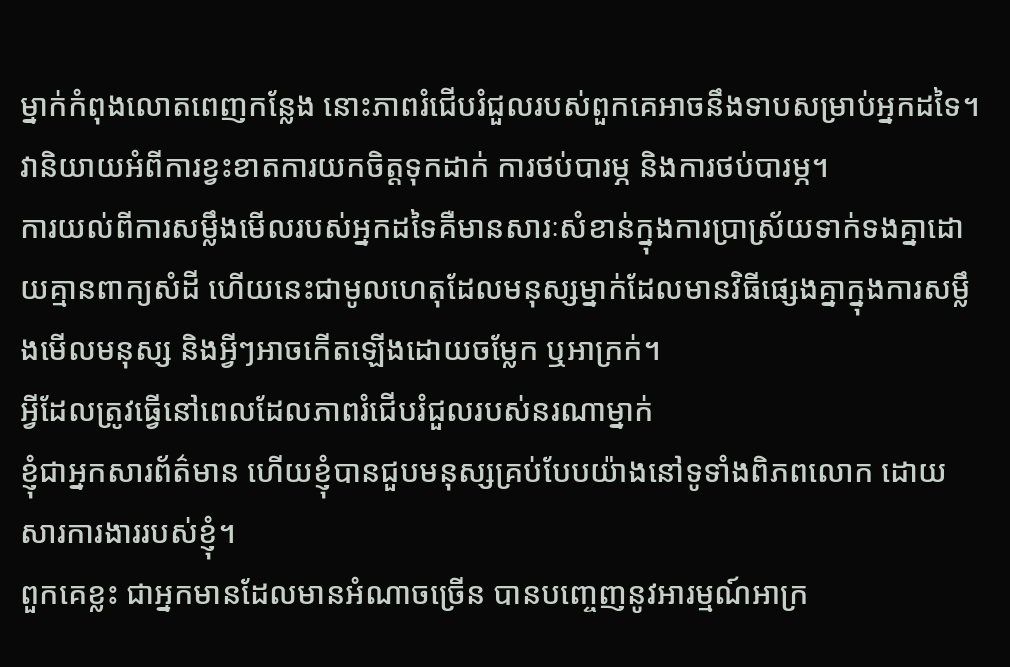ម្នាក់កំពុងលោតពេញកន្លែង នោះភាពរំជើបរំជួលរបស់ពួកគេអាចនឹងទាបសម្រាប់អ្នកដទៃ។
វានិយាយអំពីការខ្វះខាតការយកចិត្តទុកដាក់ ការថប់បារម្ភ និងការថប់បារម្ភ។
ការយល់ពីការសម្លឹងមើលរបស់អ្នកដទៃគឺមានសារៈសំខាន់ក្នុងការប្រាស្រ័យទាក់ទងគ្នាដោយគ្មានពាក្យសំដី ហើយនេះជាមូលហេតុដែលមនុស្សម្នាក់ដែលមានវិធីផ្សេងគ្នាក្នុងការសម្លឹងមើលមនុស្ស និងអ្វីៗអាចកើតឡើងដោយចម្លែក ឬអាក្រក់។
អ្វីដែលត្រូវធ្វើនៅពេលដែលភាពរំជើបរំជួលរបស់នរណាម្នាក់
ខ្ញុំជាអ្នកសារព័ត៌មាន ហើយខ្ញុំបានជួបមនុស្សគ្រប់បែបយ៉ាងនៅទូទាំងពិភពលោក ដោយសារការងាររបស់ខ្ញុំ។
ពួកគេខ្លះ ជាអ្នកមានដែលមានអំណាចច្រើន បានបញ្ចេញនូវអារម្មណ៍អាក្រ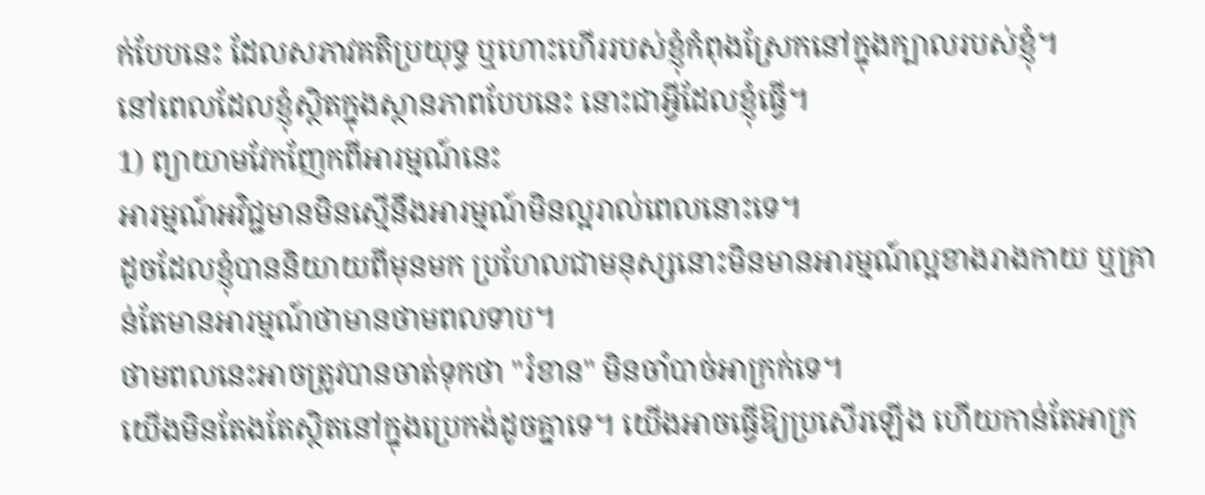ក់បែបនេះ ដែលសភាវគតិប្រយុទ្ធ ឬហោះហើររបស់ខ្ញុំកំពុងស្រែកនៅក្នុងក្បាលរបស់ខ្ញុំ។
នៅពេលដែលខ្ញុំស្ថិតក្នុងស្ថានភាពបែបនេះ នោះជាអ្វីដែលខ្ញុំធ្វើ។
1) ព្យាយាមវែកញែកពីអារម្មណ៍នេះ
អារម្មណ៍អវិជ្ជមានមិនស្មើនឹងអារម្មណ៍មិនល្អរាល់ពេលនោះទេ។
ដូចដែលខ្ញុំបាននិយាយពីមុនមក ប្រហែលជាមនុស្សនោះមិនមានអារម្មណ៍ល្អខាងរាងកាយ ឬគ្រាន់តែមានអារម្មណ៍ថាមានថាមពលទាប។
ថាមពលនេះអាចត្រូវបានចាត់ទុកថា "រំខាន" មិនចាំបាច់អាក្រក់ទេ។
យើងមិនតែងតែស្ថិតនៅក្នុងប្រេកង់ដូចគ្នាទេ។ យើងអាចធ្វើឱ្យប្រសើរឡើង ហើយកាន់តែអាក្រ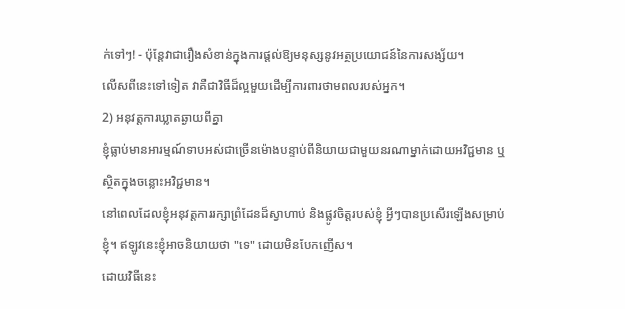ក់ទៅៗ! - ប៉ុន្តែវាជារឿងសំខាន់ក្នុងការផ្តល់ឱ្យមនុស្សនូវអត្ថប្រយោជន៍នៃការសង្ស័យ។
លើសពីនេះទៅទៀត វាគឺជាវិធីដ៏ល្អមួយដើម្បីការពារថាមពលរបស់អ្នក។
2) អនុវត្តការឃ្លាតឆ្ងាយពីគ្នា
ខ្ញុំធ្លាប់មានអារម្មណ៍ទាបអស់ជាច្រើនម៉ោងបន្ទាប់ពីនិយាយជាមួយនរណាម្នាក់ដោយអវិជ្ជមាន ឬស្ថិតក្នុងចន្លោះអវិជ្ជមាន។
នៅពេលដែលខ្ញុំអនុវត្តការរក្សាព្រំដែនដ៏ស្វាហាប់ និងផ្លូវចិត្តរបស់ខ្ញុំ អ្វីៗបានប្រសើរឡើងសម្រាប់ខ្ញុំ។ ឥឡូវនេះខ្ញុំអាចនិយាយថា "ទេ" ដោយមិនបែកញើស។
ដោយវិធីនេះ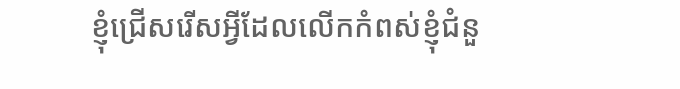ខ្ញុំជ្រើសរើសអ្វីដែលលើកកំពស់ខ្ញុំជំនួ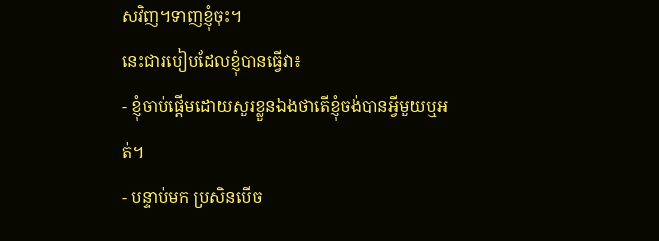សវិញ។ទាញខ្ញុំចុះ។
នេះជារបៀបដែលខ្ញុំបានធ្វើវា៖
- ខ្ញុំចាប់ផ្តើមដោយសួរខ្លួនឯងថាតើខ្ញុំចង់បានអ្វីមួយឬអត់។
- បន្ទាប់មក ប្រសិនបើច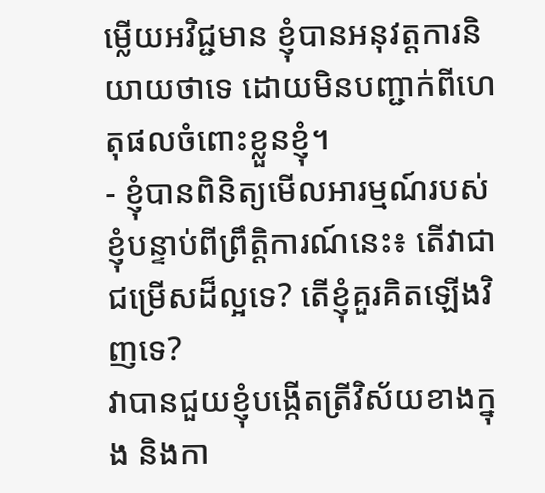ម្លើយអវិជ្ជមាន ខ្ញុំបានអនុវត្តការនិយាយថាទេ ដោយមិនបញ្ជាក់ពីហេតុផលចំពោះខ្លួនខ្ញុំ។
- ខ្ញុំបានពិនិត្យមើលអារម្មណ៍របស់ខ្ញុំបន្ទាប់ពីព្រឹត្តិការណ៍នេះ៖ តើវាជាជម្រើសដ៏ល្អទេ? តើខ្ញុំគួរគិតឡើងវិញទេ?
វាបានជួយខ្ញុំបង្កើតត្រីវិស័យខាងក្នុង និងកា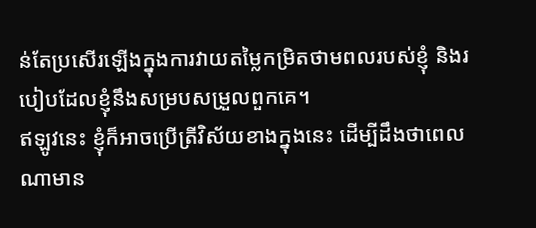ន់តែប្រសើរឡើងក្នុងការវាយតម្លៃកម្រិតថាមពលរបស់ខ្ញុំ និងរបៀបដែលខ្ញុំនឹងសម្របសម្រួលពួកគេ។
ឥឡូវនេះ ខ្ញុំក៏អាចប្រើត្រីវិស័យខាងក្នុងនេះ ដើម្បីដឹងថាពេលណាមាន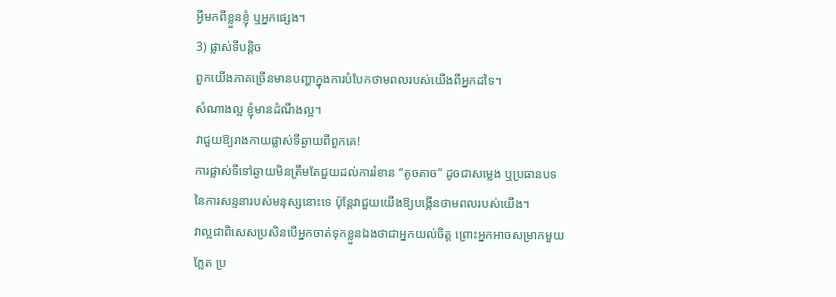អ្វីមកពីខ្លួនខ្ញុំ ឬអ្នកផ្សេង។
3) ផ្លាស់ទីបន្តិច
ពួកយើងភាគច្រើនមានបញ្ហាក្នុងការបំបែកថាមពលរបស់យើងពីអ្នកដទៃ។
សំណាងល្អ ខ្ញុំមានដំណឹងល្អ។
វាជួយឱ្យរាងកាយផ្លាស់ទីឆ្ងាយពីពួកគេ!
ការផ្លាស់ទីទៅឆ្ងាយមិនត្រឹមតែជួយដល់ការរំខាន “តូចតាច” ដូចជាសម្លេង ឬប្រធានបទនៃការសន្ទនារបស់មនុស្សនោះទេ ប៉ុន្តែវាជួយយើងឱ្យបង្កើនថាមពលរបស់យើង។
វាល្អជាពិសេសប្រសិនបើអ្នកចាត់ទុកខ្លួនឯងថាជាអ្នកយល់ចិត្ត ព្រោះអ្នកអាចសម្រាកមួយភ្លែត ប្រ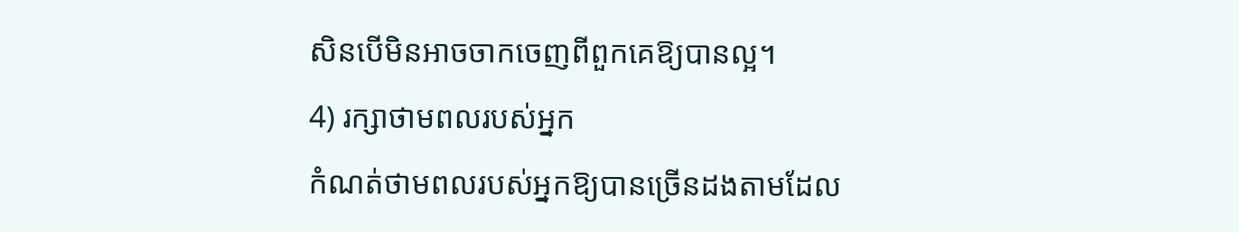សិនបើមិនអាចចាកចេញពីពួកគេឱ្យបានល្អ។
4) រក្សាថាមពលរបស់អ្នក
កំណត់ថាមពលរបស់អ្នកឱ្យបានច្រើនដងតាមដែល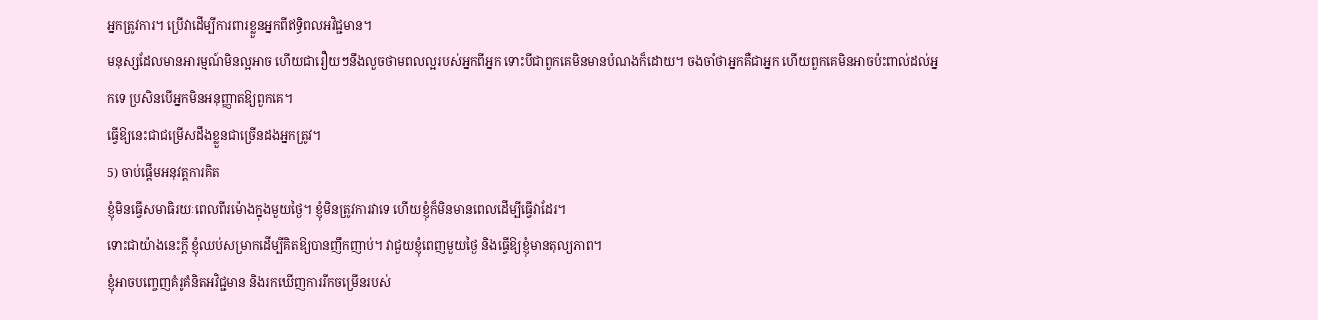អ្នកត្រូវការ។ ប្រើវាដើម្បីការពារខ្លួនអ្នកពីឥទ្ធិពលអវិជ្ជមាន។
មនុស្សដែលមានអារម្មណ៍មិនល្អអាច ហើយជារឿយៗនឹងលួចថាមពលល្អរបស់អ្នកពីអ្នក ទោះបីជាពួកគេមិនមានបំណងក៏ដោយ។ ចងចាំថាអ្នកគឺជាអ្នក ហើយពួកគេមិនអាចប៉ះពាល់ដល់អ្នកទេ ប្រសិនបើអ្នកមិនអនុញ្ញាតឱ្យពួកគេ។
ធ្វើឱ្យនេះជាជម្រើសដឹងខ្លួនជាច្រើនដងអ្នកត្រូវ។
5) ចាប់ផ្តើមអនុវត្តការគិត
ខ្ញុំមិនធ្វើសមាធិរយៈពេលពីរម៉ោងក្នុងមួយថ្ងៃ។ ខ្ញុំមិនត្រូវការវាទេ ហើយខ្ញុំក៏មិនមានពេលដើម្បីធ្វើវាដែរ។
ទោះជាយ៉ាងនេះក្តី ខ្ញុំឈប់សម្រាកដើម្បីគិតឱ្យបានញឹកញាប់។ វាជួយខ្ញុំពេញមួយថ្ងៃ និងធ្វើឱ្យខ្ញុំមានតុល្យភាព។
ខ្ញុំអាចបញ្ចេញគំរូគំនិតអវិជ្ជមាន និងរកឃើញការរីកចម្រើនរបស់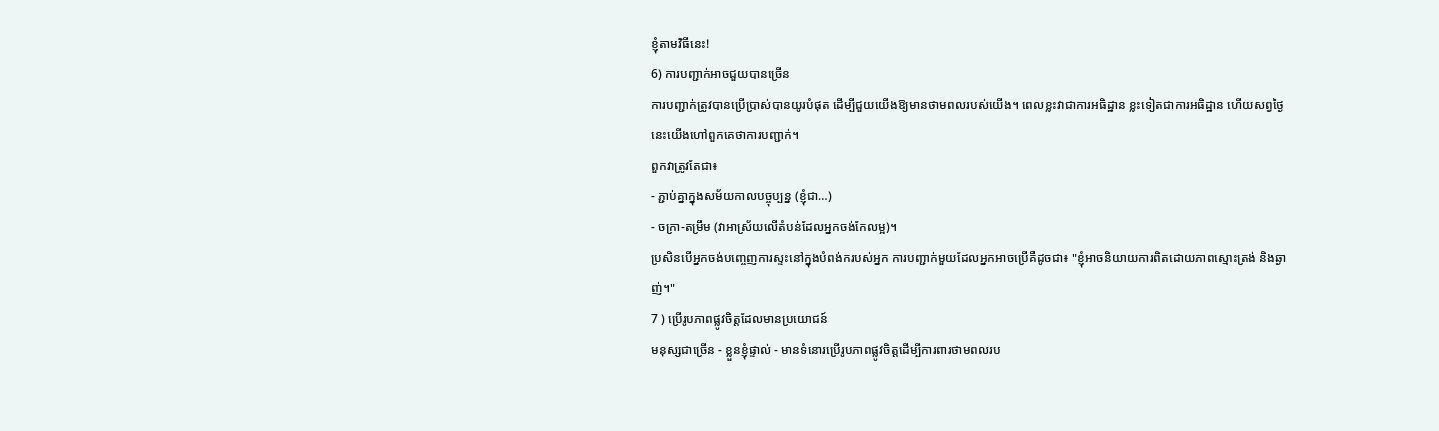ខ្ញុំតាមវិធីនេះ!
6) ការបញ្ជាក់អាចជួយបានច្រើន
ការបញ្ជាក់ត្រូវបានប្រើប្រាស់បានយូរបំផុត ដើម្បីជួយយើងឱ្យមានថាមពលរបស់យើង។ ពេលខ្លះវាជាការអធិដ្ឋាន ខ្លះទៀតជាការអធិដ្ឋាន ហើយសព្វថ្ងៃនេះយើងហៅពួកគេថាការបញ្ជាក់។
ពួកវាត្រូវតែជា៖
- ភ្ជាប់គ្នាក្នុងសម័យកាលបច្ចុប្បន្ន (ខ្ញុំជា…)
- ចក្រា-តម្រឹម (វាអាស្រ័យលើតំបន់ដែលអ្នកចង់កែលម្អ)។
ប្រសិនបើអ្នកចង់បញ្ចេញការស្ទះនៅក្នុងបំពង់ករបស់អ្នក ការបញ្ជាក់មួយដែលអ្នកអាចប្រើគឺដូចជា៖ "ខ្ញុំអាចនិយាយការពិតដោយភាពស្មោះត្រង់ និងឆ្ងាញ់។"
7 ) ប្រើរូបភាពផ្លូវចិត្តដែលមានប្រយោជន៍
មនុស្សជាច្រើន - ខ្លួនខ្ញុំផ្ទាល់ - មានទំនោរប្រើរូបភាពផ្លូវចិត្តដើម្បីការពារថាមពលរប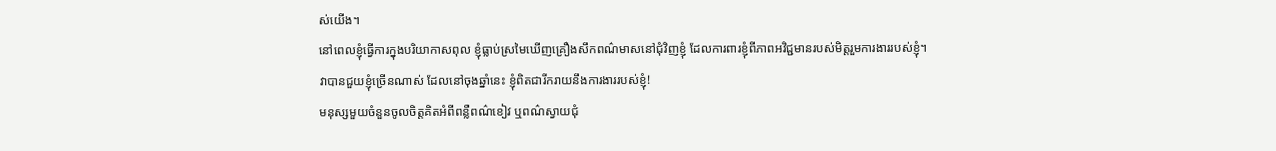ស់យើង។
នៅពេលខ្ញុំធ្វើការក្នុងបរិយាកាសពុល ខ្ញុំធ្លាប់ស្រមៃឃើញគ្រឿងសឹកពណ៌មាសនៅជុំវិញខ្ញុំ ដែលការពារខ្ញុំពីភាពអវិជ្ជមានរបស់មិត្តរួមការងាររបស់ខ្ញុំ។
វាបានជួយខ្ញុំច្រើនណាស់ ដែលនៅចុងឆ្នាំនេះ ខ្ញុំពិតជារីករាយនឹងការងាររបស់ខ្ញុំ!
មនុស្សមួយចំនួនចូលចិត្តគិតអំពីពន្លឺពណ៌ខៀវ ឬពណ៌ស្វាយជុំ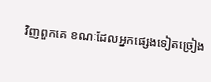វិញពួកគេ ខណៈដែលអ្នកផ្សេងទៀតច្រៀង